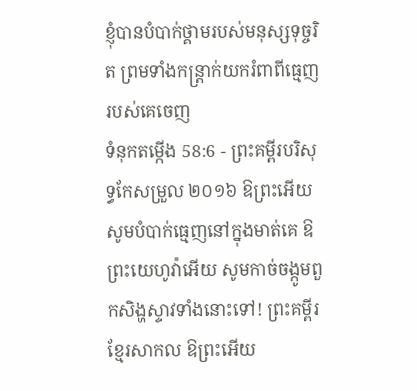ខ្ញុំបានបំបាក់ថ្គាមរបស់មនុស្សទុច្ចរិត ព្រមទាំងកន្ត្រាក់យករំពាពីធ្មេញរបស់គេចេញ
ទំនុកតម្កើង 58:6 - ព្រះគម្ពីរបរិសុទ្ធកែសម្រួល ២០១៦ ឱព្រះអើយ សូមបំបាក់ធ្មេញនៅក្នុងមាត់គេ ឱព្រះយេហូវ៉ាអើយ សូមកាច់ចង្កូមពួកសិង្ហស្ទាវទាំងនោះទៅ! ព្រះគម្ពីរខ្មែរសាកល ឱព្រះអើយ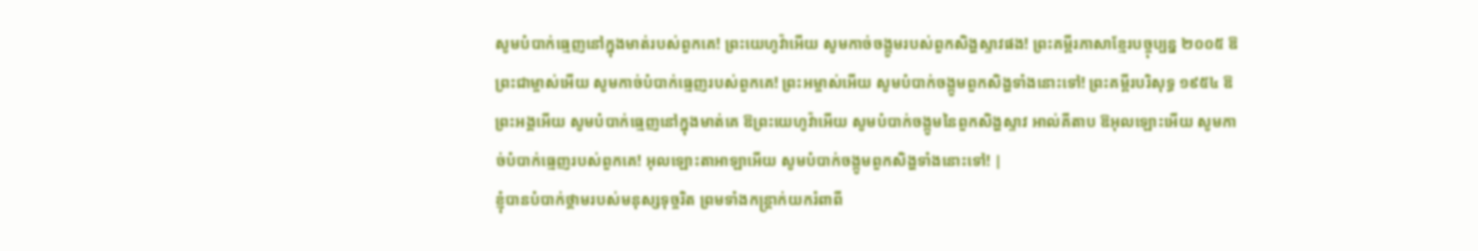សូមបំបាក់ធ្មេញនៅក្នុងមាត់របស់ពួកគេ! ព្រះយេហូវ៉ាអើយ សូមកាច់ចង្កូមរបស់ពួកសិង្ហស្ទាវផង! ព្រះគម្ពីរភាសាខ្មែរបច្ចុប្បន្ន ២០០៥ ឱព្រះជាម្ចាស់អើយ សូមកាច់បំបាក់ធ្មេញរបស់ពួកគេ! ព្រះអម្ចាស់អើយ សូមបំបាក់ចង្កូមពួកសិង្ហទាំងនោះទៅ! ព្រះគម្ពីរបរិសុទ្ធ ១៩៥៤ ឱព្រះអង្គអើយ សូមបំបាក់ធ្មេញនៅក្នុងមាត់គេ ឱព្រះយេហូវ៉ាអើយ សូមបំបាក់ចង្កូមនៃពួកសិង្ហស្ទាវ អាល់គីតាប ឱអុលឡោះអើយ សូមកាច់បំបាក់ធ្មេញរបស់ពួកគេ! អុលឡោះតាអាឡាអើយ សូមបំបាក់ចង្កូមពួកសិង្ហទាំងនោះទៅ! |
ខ្ញុំបានបំបាក់ថ្គាមរបស់មនុស្សទុច្ចរិត ព្រមទាំងកន្ត្រាក់យករំពាពី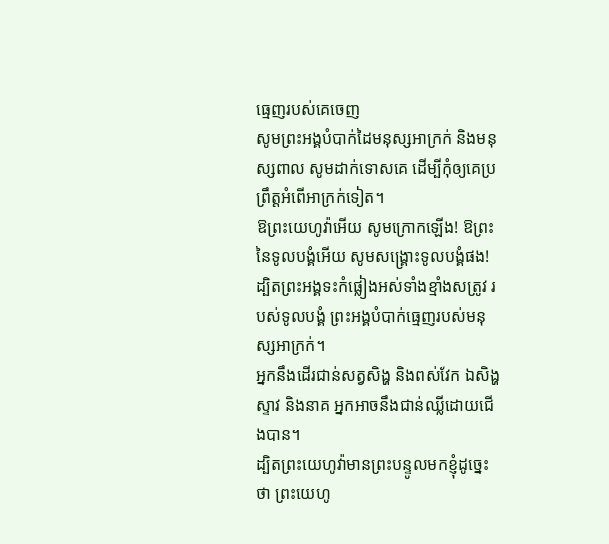ធ្មេញរបស់គេចេញ
សូមព្រះអង្គបំបាក់ដៃមនុស្សអាក្រក់ និងមនុស្សពាល សូមដាក់ទោសគេ ដើម្បីកុំឲ្យគេប្រព្រឹត្តអំពើអាក្រក់ទៀត។
ឱព្រះយេហូវ៉ាអើយ សូមក្រោកឡើង! ឱព្រះនៃទូលបង្គំអើយ សូមសង្គ្រោះទូលបង្គំផង! ដ្បិតព្រះអង្គទះកំផ្លៀងអស់ទាំងខ្មាំងសត្រូវ របស់ទូលបង្គំ ព្រះអង្គបំបាក់ធ្មេញរបស់មនុស្សអាក្រក់។
អ្នកនឹងដើរជាន់សត្វសិង្ហ និងពស់វែក ឯសិង្ហស្ទាវ និងនាគ អ្នកអាចនឹងជាន់ឈ្លីដោយជើងបាន។
ដ្បិតព្រះយេហូវ៉ាមានព្រះបន្ទូលមកខ្ញុំដូច្នេះថា ព្រះយេហូ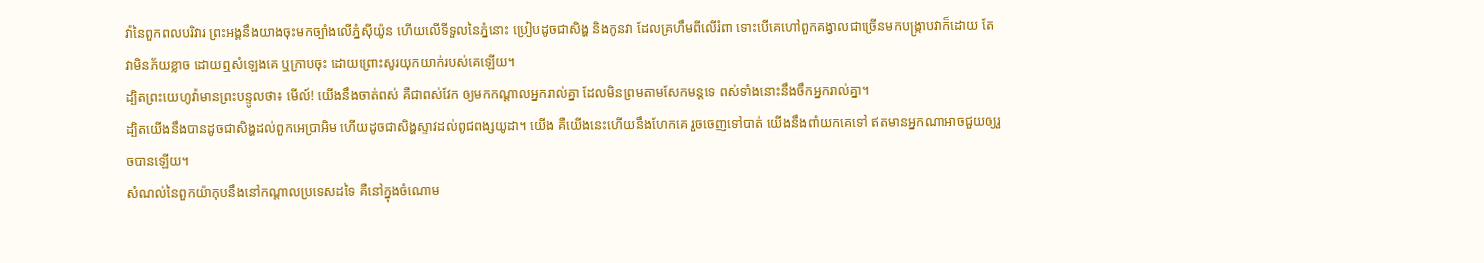វ៉ានៃពួកពលបរិវារ ព្រះអង្គនឹងយាងចុះមកច្បាំងលើភ្នំស៊ីយ៉ូន ហើយលើទីទួលនៃភ្នំនោះ ប្រៀបដូចជាសិង្ហ និងកូនវា ដែលគ្រហឹមពីលើរំពា ទោះបើគេហៅពួកគង្វាលជាច្រើនមកបង្ក្រាបវាក៏ដោយ តែវាមិនភ័យខ្លាច ដោយឮសំឡេងគេ ឬក្រាបចុះ ដោយព្រោះសូរយុកយាក់របស់គេឡើយ។
ដ្បិតព្រះយេហូវ៉ាមានព្រះបន្ទូលថា៖ មើល៍! យើងនឹងចាត់ពស់ គឺជាពស់វែក ឲ្យមកកណ្ដាលអ្នករាល់គ្នា ដែលមិនព្រមតាមសែកមន្តទេ ពស់ទាំងនោះនឹងចឹកអ្នករាល់គ្នា។
ដ្បិតយើងនឹងបានដូចជាសិង្ហដល់ពួកអេប្រាអិម ហើយដូចជាសិង្ហស្ទាវដល់ពូជពង្សយូដា។ យើង គឺយើងនេះហើយនឹងហែកគេ រួចចេញទៅបាត់ យើងនឹងពាំយកគេទៅ ឥតមានអ្នកណាអាចជួយឲ្យរួចបានឡើយ។
សំណល់នៃពួកយ៉ាកុបនឹងនៅកណ្ដាលប្រទេសដទៃ គឺនៅក្នុងចំណោម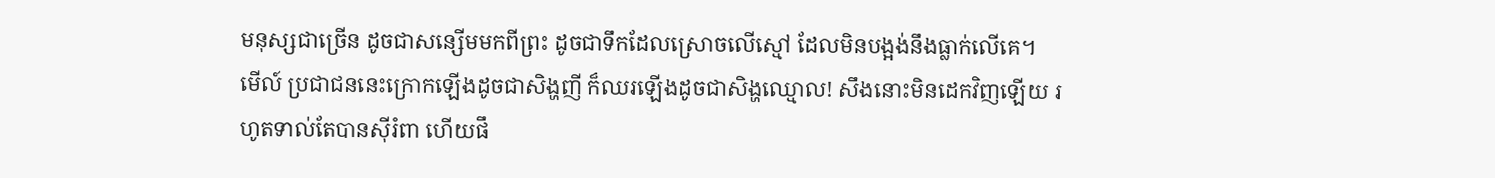មនុស្សជាច្រើន ដូចជាសន្សើមមកពីព្រះ ដូចជាទឹកដែលស្រោចលើស្មៅ ដែលមិនបង្អង់នឹងធ្លាក់លើគេ។
មើល៍ ប្រជាជននេះក្រោកឡើងដូចជាសិង្ហញី ក៏ឈរឡើងដូចជាសិង្ហឈ្មោល! សឹងនោះមិនដេកវិញឡើយ រហូតទាល់តែបានស៊ីរំពា ហើយផឹ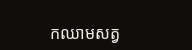កឈាមសត្វ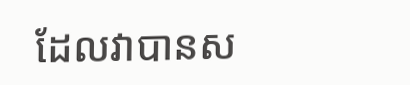ដែលវាបានស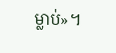ម្លាប់»។